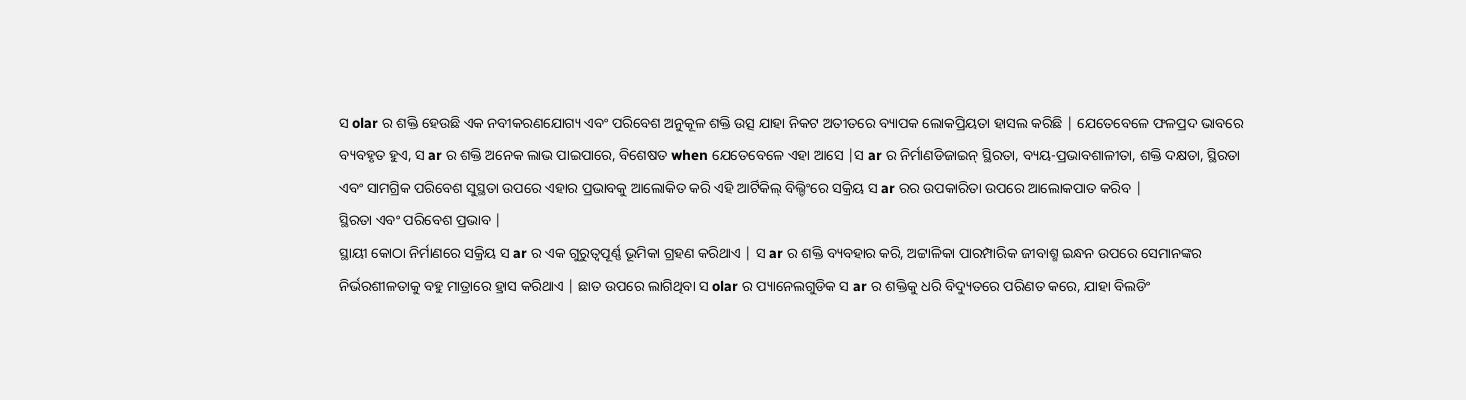ସ olar ର ଶକ୍ତି ହେଉଛି ଏକ ନବୀକରଣଯୋଗ୍ୟ ଏବଂ ପରିବେଶ ଅନୁକୂଳ ଶକ୍ତି ଉତ୍ସ ଯାହା ନିକଟ ଅତୀତରେ ବ୍ୟାପକ ଲୋକପ୍ରିୟତା ହାସଲ କରିଛି | ଯେତେବେଳେ ଫଳପ୍ରଦ ଭାବରେ ବ୍ୟବହୃତ ହୁଏ, ସ ar ର ଶକ୍ତି ଅନେକ ଲାଭ ପାଇପାରେ, ବିଶେଷତ when ଯେତେବେଳେ ଏହା ଆସେ |ସ ar ର ନିର୍ମାଣଡିଜାଇନ୍ ସ୍ଥିରତା, ବ୍ୟୟ-ପ୍ରଭାବଶାଳୀତା, ଶକ୍ତି ଦକ୍ଷତା, ସ୍ଥିରତା ଏବଂ ସାମଗ୍ରିକ ପରିବେଶ ସୁସ୍ଥତା ଉପରେ ଏହାର ପ୍ରଭାବକୁ ଆଲୋକିତ କରି ଏହି ଆର୍ଟିକିଲ୍ ବିଲ୍ଡିଂରେ ସକ୍ରିୟ ସ ar ରର ଉପକାରିତା ଉପରେ ଆଲୋକପାତ କରିବ |
ସ୍ଥିରତା ଏବଂ ପରିବେଶ ପ୍ରଭାବ |
ସ୍ଥାୟୀ କୋଠା ନିର୍ମାଣରେ ସକ୍ରିୟ ସ ar ର ଏକ ଗୁରୁତ୍ୱପୂର୍ଣ୍ଣ ଭୂମିକା ଗ୍ରହଣ କରିଥାଏ | ସ ar ର ଶକ୍ତି ବ୍ୟବହାର କରି, ଅଟ୍ଟାଳିକା ପାରମ୍ପାରିକ ଜୀବାଶ୍ମ ଇନ୍ଧନ ଉପରେ ସେମାନଙ୍କର ନିର୍ଭରଶୀଳତାକୁ ବହୁ ମାତ୍ରାରେ ହ୍ରାସ କରିଥାଏ | ଛାତ ଉପରେ ଲାଗିଥିବା ସ olar ର ପ୍ୟାନେଲଗୁଡିକ ସ ar ର ଶକ୍ତିକୁ ଧରି ବିଦ୍ୟୁତରେ ପରିଣତ କରେ, ଯାହା ବିଲଡିଂ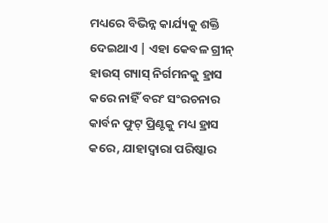ମଧ୍ୟରେ ବିଭିନ୍ନ କାର୍ଯ୍ୟକୁ ଶକ୍ତି ଦେଇଥାଏ | ଏହା କେବଳ ଗ୍ରୀନ୍ ହାଉସ୍ ଗ୍ୟାସ୍ ନିର୍ଗମନକୁ ହ୍ରାସ କରେ ନାହିଁ ବରଂ ସଂରଚନାର କାର୍ବନ ଫୁଟ୍ ପ୍ରିଣ୍ଟକୁ ମଧ୍ୟ ହ୍ରାସ କରେ, ଯାହାଦ୍ୱାରା ପରିଷ୍କାର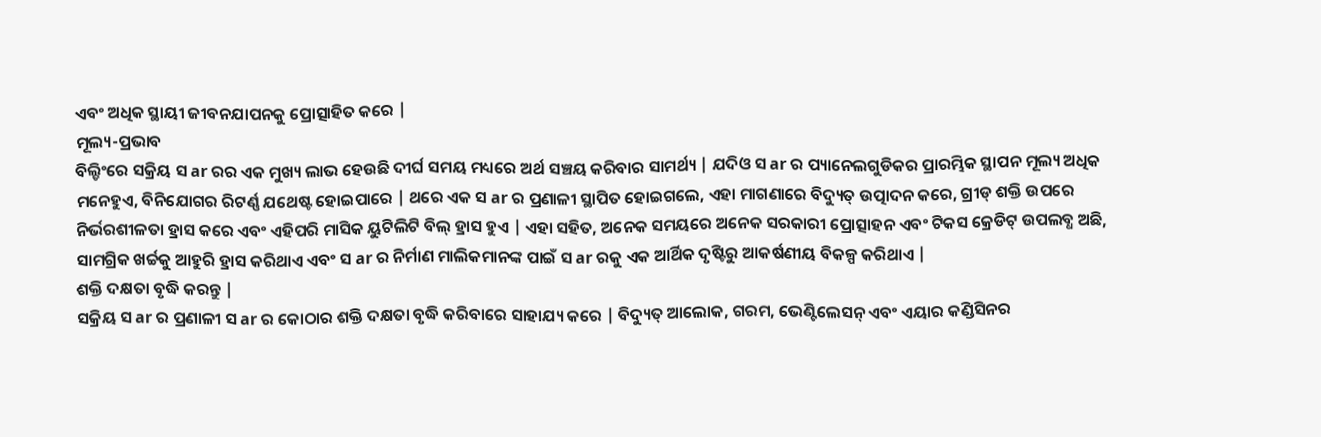ଏବଂ ଅଧିକ ସ୍ଥାୟୀ ଜୀବନଯାପନକୁ ପ୍ରୋତ୍ସାହିତ କରେ |
ମୂଲ୍ୟ-ପ୍ରଭାବ
ବିଲ୍ଡିଂରେ ସକ୍ରିୟ ସ ar ରର ଏକ ମୁଖ୍ୟ ଲାଭ ହେଉଛି ଦୀର୍ଘ ସମୟ ମଧ୍ୟରେ ଅର୍ଥ ସଞ୍ଚୟ କରିବାର ସାମର୍ଥ୍ୟ | ଯଦିଓ ସ ar ର ପ୍ୟାନେଲଗୁଡିକର ପ୍ରାରମ୍ଭିକ ସ୍ଥାପନ ମୂଲ୍ୟ ଅଧିକ ମନେହୁଏ, ବିନିଯୋଗର ରିଟର୍ଣ୍ଣ ଯଥେଷ୍ଟ ହୋଇପାରେ | ଥରେ ଏକ ସ ar ର ପ୍ରଣାଳୀ ସ୍ଥାପିତ ହୋଇଗଲେ, ଏହା ମାଗଣାରେ ବିଦ୍ୟୁତ୍ ଉତ୍ପାଦନ କରେ, ଗ୍ରୀଡ୍ ଶକ୍ତି ଉପରେ ନିର୍ଭରଶୀଳତା ହ୍ରାସ କରେ ଏବଂ ଏହିପରି ମାସିକ ୟୁଟିଲିଟି ବିଲ୍ ହ୍ରାସ ହୁଏ | ଏହା ସହିତ, ଅନେକ ସମୟରେ ଅନେକ ସରକାରୀ ପ୍ରୋତ୍ସାହନ ଏବଂ ଟିକସ କ୍ରେଡିଟ୍ ଉପଲବ୍ଧ ଅଛି, ସାମଗ୍ରିକ ଖର୍ଚ୍ଚକୁ ଆହୁରି ହ୍ରାସ କରିଥାଏ ଏବଂ ସ ar ର ନିର୍ମାଣ ମାଲିକମାନଙ୍କ ପାଇଁ ସ ar ରକୁ ଏକ ଆର୍ଥିକ ଦୃଷ୍ଟିରୁ ଆକର୍ଷଣୀୟ ବିକଳ୍ପ କରିଥାଏ |
ଶକ୍ତି ଦକ୍ଷତା ବୃଦ୍ଧି କରନ୍ତୁ |
ସକ୍ରିୟ ସ ar ର ପ୍ରଣାଳୀ ସ ar ର କୋଠାର ଶକ୍ତି ଦକ୍ଷତା ବୃଦ୍ଧି କରିବାରେ ସାହାଯ୍ୟ କରେ | ବିଦ୍ୟୁତ୍ ଆଲୋକ, ଗରମ, ଭେଣ୍ଟିଲେସନ୍ ଏବଂ ଏୟାର କଣ୍ଡିସିନର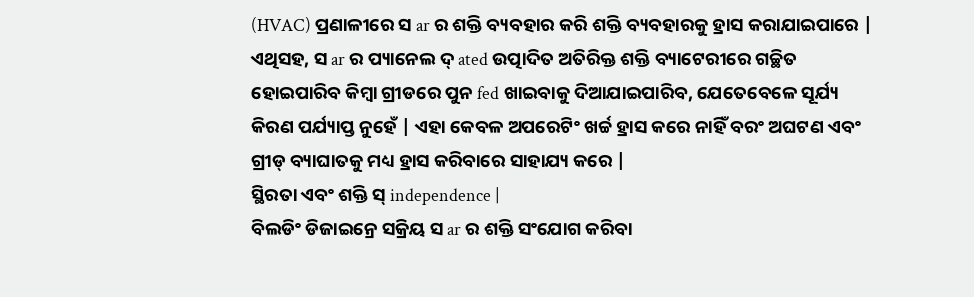(HVAC) ପ୍ରଣାଳୀରେ ସ ar ର ଶକ୍ତି ବ୍ୟବହାର କରି ଶକ୍ତି ବ୍ୟବହାରକୁ ହ୍ରାସ କରାଯାଇପାରେ | ଏଥିସହ, ସ ar ର ପ୍ୟାନେଲ ଦ୍ ated ଉତ୍ପାଦିତ ଅତିରିକ୍ତ ଶକ୍ତି ବ୍ୟାଟେରୀରେ ଗଚ୍ଛିତ ହୋଇପାରିବ କିମ୍ବା ଗ୍ରୀଡରେ ପୁନ fed ଖାଇବାକୁ ଦିଆଯାଇପାରିବ, ଯେତେବେଳେ ସୂର୍ଯ୍ୟ କିରଣ ପର୍ଯ୍ୟାପ୍ତ ନୁହେଁ | ଏହା କେବଳ ଅପରେଟିଂ ଖର୍ଚ୍ଚ ହ୍ରାସ କରେ ନାହିଁ ବରଂ ଅଘଟଣ ଏବଂ ଗ୍ରୀଡ୍ ବ୍ୟାଘାତକୁ ମଧ୍ୟ ହ୍ରାସ କରିବାରେ ସାହାଯ୍ୟ କରେ |
ସ୍ଥିରତା ଏବଂ ଶକ୍ତି ସ୍ independence |
ବିଲଡିଂ ଡିଜାଇନ୍ରେ ସକ୍ରିୟ ସ ar ର ଶକ୍ତି ସଂଯୋଗ କରିବା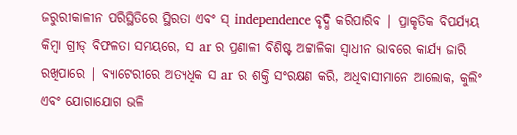ଜରୁରୀକାଳୀନ ପରିସ୍ଥିତିରେ ସ୍ଥିରତା ଏବଂ ସ୍ independence ବୃଦ୍ଧି କରିପାରିବ | ପ୍ରାକୃତିକ ବିପର୍ଯ୍ୟୟ କିମ୍ବା ଗ୍ରୀଡ୍ ବିଫଳତା ସମୟରେ, ସ ar ର ପ୍ରଣାଳୀ ବିଶିଷ୍ଟ ଅଟ୍ଟାଳିକା ସ୍ୱାଧୀନ ଭାବରେ କାର୍ଯ୍ୟ ଜାରି ରଖିପାରେ | ବ୍ୟାଟେରୀରେ ଅତ୍ୟଧିକ ସ ar ର ଶକ୍ତି ସଂରକ୍ଷଣ କରି, ଅଧିବାସୀମାନେ ଆଲୋକ, କୁଲିଂ ଏବଂ ଯୋଗାଯୋଗ ଭଳି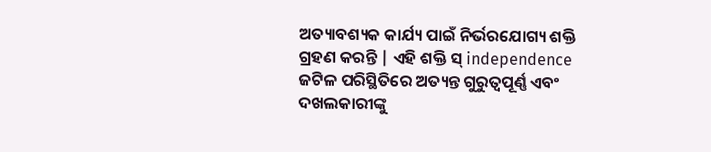ଅତ୍ୟାବଶ୍ୟକ କାର୍ଯ୍ୟ ପାଇଁ ନିର୍ଭରଯୋଗ୍ୟ ଶକ୍ତି ଗ୍ରହଣ କରନ୍ତି | ଏହି ଶକ୍ତି ସ୍ independence ଜଟିଳ ପରିସ୍ଥିତିରେ ଅତ୍ୟନ୍ତ ଗୁରୁତ୍ୱପୂର୍ଣ୍ଣ ଏବଂ ଦଖଲକାରୀଙ୍କୁ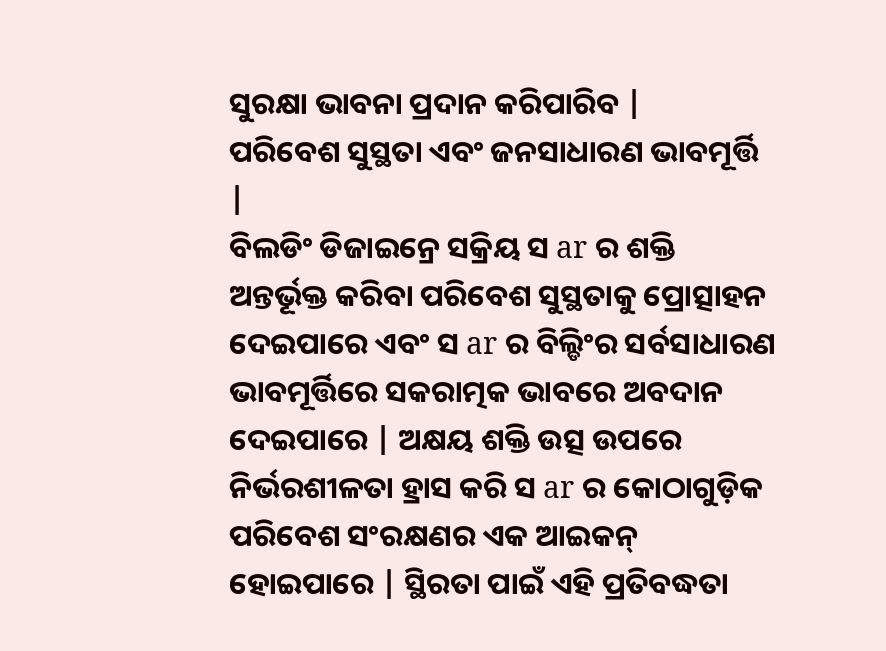ସୁରକ୍ଷା ଭାବନା ପ୍ରଦାନ କରିପାରିବ |
ପରିବେଶ ସୁସ୍ଥତା ଏବଂ ଜନସାଧାରଣ ଭାବମୂର୍ତ୍ତି |
ବିଲଡିଂ ଡିଜାଇନ୍ରେ ସକ୍ରିୟ ସ ar ର ଶକ୍ତି ଅନ୍ତର୍ଭୂକ୍ତ କରିବା ପରିବେଶ ସୁସ୍ଥତାକୁ ପ୍ରୋତ୍ସାହନ ଦେଇପାରେ ଏବଂ ସ ar ର ବିଲ୍ଡିଂର ସର୍ବସାଧାରଣ ଭାବମୂର୍ତ୍ତିରେ ସକରାତ୍ମକ ଭାବରେ ଅବଦାନ ଦେଇପାରେ | ଅକ୍ଷୟ ଶକ୍ତି ଉତ୍ସ ଉପରେ ନିର୍ଭରଶୀଳତା ହ୍ରାସ କରି ସ ar ର କୋଠାଗୁଡ଼ିକ ପରିବେଶ ସଂରକ୍ଷଣର ଏକ ଆଇକନ୍ ହୋଇପାରେ | ସ୍ଥିରତା ପାଇଁ ଏହି ପ୍ରତିବଦ୍ଧତା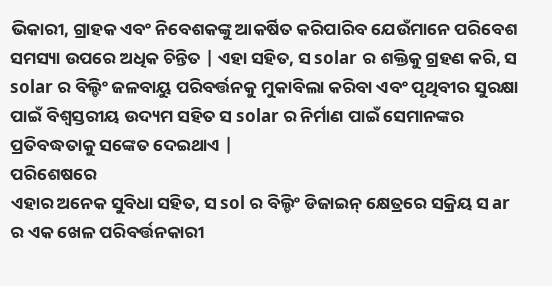ଭିକାରୀ, ଗ୍ରାହକ ଏବଂ ନିବେଶକଙ୍କୁ ଆକର୍ଷିତ କରିପାରିବ ଯେଉଁମାନେ ପରିବେଶ ସମସ୍ୟା ଉପରେ ଅଧିକ ଚିନ୍ତିତ | ଏହା ସହିତ, ସ solar ର ଶକ୍ତିକୁ ଗ୍ରହଣ କରି, ସ solar ର ବିଲ୍ଡିଂ ଜଳବାୟୁ ପରିବର୍ତ୍ତନକୁ ମୁକାବିଲା କରିବା ଏବଂ ପୃଥିବୀର ସୁରକ୍ଷା ପାଇଁ ବିଶ୍ୱସ୍ତରୀୟ ଉଦ୍ୟମ ସହିତ ସ solar ର ନିର୍ମାଣ ପାଇଁ ସେମାନଙ୍କର ପ୍ରତିବଦ୍ଧତାକୁ ସଙ୍କେତ ଦେଇଥାଏ |
ପରିଶେଷରେ
ଏହାର ଅନେକ ସୁବିଧା ସହିତ, ସ sol ର ବିଲ୍ଡିଂ ଡିଜାଇନ୍ କ୍ଷେତ୍ରରେ ସକ୍ରିୟ ସ ar ର ଏକ ଖେଳ ପରିବର୍ତ୍ତନକାରୀ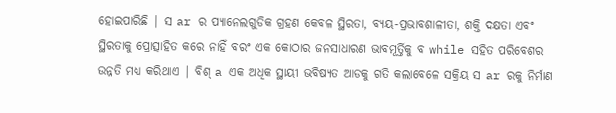ହୋଇପାରିଛି | ସ ar ର ପ୍ୟାନେଲଗୁଡିକ ଗ୍ରହଣ କେବଳ ସ୍ଥିରତା, ବ୍ୟୟ-ପ୍ରଭାବଶାଳୀତା, ଶକ୍ତି ଦକ୍ଷତା ଏବଂ ସ୍ଥିରତାକୁ ପ୍ରୋତ୍ସାହିତ କରେ ନାହିଁ ବରଂ ଏକ କୋଠାର ଜନସାଧାରଣ ଭାବମୂର୍ତ୍ତିକୁ ବ while ସହିତ ପରିବେଶର ଉନ୍ନତି ମଧ୍ୟ କରିଥାଏ | ବିଶ୍ a ଏକ ଅଧିକ ସ୍ଥାୟୀ ଭବିଷ୍ୟତ ଆଡକୁ ଗତି କଲାବେଳେ ସକ୍ରିୟ ସ ar ରକୁ ନିର୍ମାଣ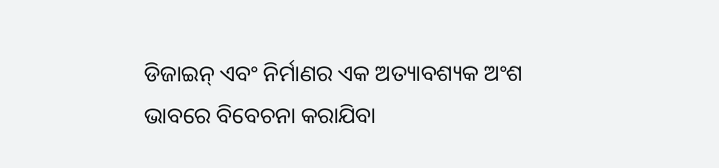ଡିଜାଇନ୍ ଏବଂ ନିର୍ମାଣର ଏକ ଅତ୍ୟାବଶ୍ୟକ ଅଂଶ ଭାବରେ ବିବେଚନା କରାଯିବା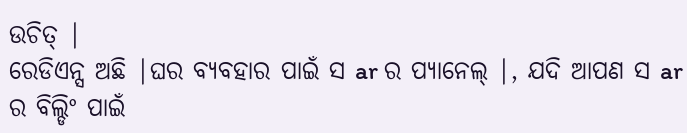ଉଚିତ୍ |
ରେଡିଏନ୍ସ ଅଛି |ଘର ବ୍ୟବହାର ପାଇଁ ସ ar ର ପ୍ୟାନେଲ୍ |, ଯଦି ଆପଣ ସ ar ର ବିଲ୍ଡିଂ ପାଇଁ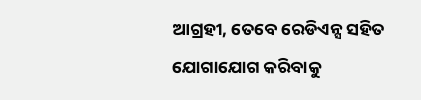ଆଗ୍ରହୀ, ତେବେ ରେଡିଏନ୍ସ ସହିତ ଯୋଗାଯୋଗ କରିବାକୁ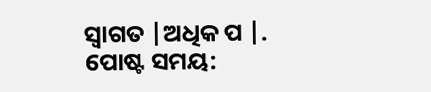ସ୍ୱାଗତ |ଅଧିକ ପ |.
ପୋଷ୍ଟ ସମୟ: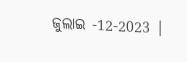ଜୁଲାଇ -12-2023 |